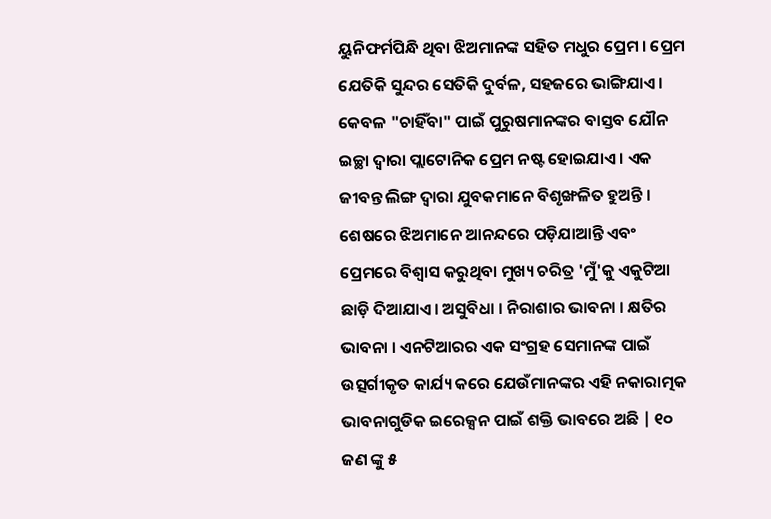ୟୁନିଫର୍ମପିନ୍ଧି ଥିବା ଝିଅମାନଙ୍କ ସହିତ ମଧୁର ପ୍ରେମ । ପ୍ରେମ ଯେତିକି ସୁନ୍ଦର ସେତିକି ଦୁର୍ବଳ, ସହଜରେ ଭାଙ୍ଗିଯାଏ । କେବଳ "ଚାହିଁବା" ପାଇଁ ପୁରୁଷମାନଙ୍କର ବାସ୍ତବ ଯୌନ ଇଚ୍ଛା ଦ୍ୱାରା ପ୍ଲାଟୋନିକ ପ୍ରେମ ନଷ୍ଟ ହୋଇଯାଏ । ଏକ ଜୀବନ୍ତ ଲିଙ୍ଗ ଦ୍ୱାରା ଯୁବକମାନେ ବିଶୃଙ୍ଖଳିତ ହୁଅନ୍ତି । ଶେଷରେ ଝିଅମାନେ ଆନନ୍ଦରେ ପଡ଼ିଯାଆନ୍ତି ଏବଂ ପ୍ରେମରେ ବିଶ୍ୱାସ କରୁଥିବା ମୁଖ୍ୟ ଚରିତ୍ର 'ମୁଁ'କୁ ଏକୁଟିଆ ଛାଡ଼ି ଦିଆଯାଏ। ଅସୁବିଧା । ନିରାଶାର ଭାବନା । କ୍ଷତିର ଭାବନା । ଏନଟିଆରର ଏକ ସଂଗ୍ରହ ସେମାନଙ୍କ ପାଇଁ ଉତ୍ସର୍ଗୀକୃତ କାର୍ଯ୍ୟ କରେ ଯେଉଁମାନଙ୍କର ଏହି ନକାରାତ୍ମକ ଭାବନାଗୁଡିକ ଇରେକ୍ସନ ପାଇଁ ଶକ୍ତି ଭାବରେ ଅଛି | ୧୦ ଜଣ ଙ୍କୁ ୫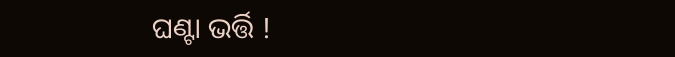ଘଣ୍ଟା ଭର୍ତ୍ତି !